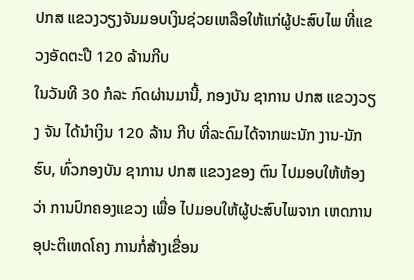ປກສ ແຂວງວຽງຈັນມອບເງິນຊ່ວຍເຫລືອໃຫ້ແກ່ຜູ້ປະສົບໄພ ທີ່ແຂວງອັດຕະປື 120 ລ້ານກີບ
ໃນວັນທີ 30 ກໍລະ ກົດຜ່ານມານີ້, ກອງບັນ ຊາການ ປກສ ແຂວງວຽງ ຈັນ ໄດ້ນຳເງິນ 120 ລ້ານ ກີບ ທີ່ລະດົມໄດ້ຈາກພະນັກ ງານ-ນັກຮົບ, ທົ່ວກອງບັນ ຊາການ ປກສ ແຂວງຂອງ ຕົນ ໄປມອບໃຫ້ຫ້ອງວ່າ ການປົກຄອງແຂວງ ເພື່ອ ໄປມອບໃຫ້ຜູ້ປະສົບໄພຈາກ ເຫດການອຸປະຕິເຫດໂຄງ ການກໍ່ສ້າງເຂື່ອນ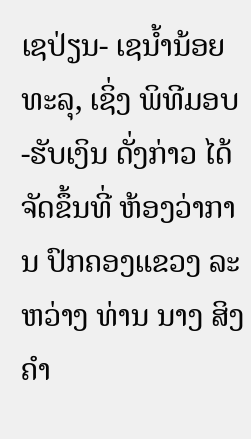ເຊປ່ຽນ- ເຊນ້ຳນ້ອຍທະລຸ, ເຊິ່ງ ພິທີມອບ-ຮັບເງິນ ດັ່ງກ່າວ ໄດ້ຈັດຂຶ້ນທີ່ ຫ້ອງວ່າການ ປົກຄອງແຂວງ ລະຫວ່າງ ທ່ານ ນາງ ສິງຄຳ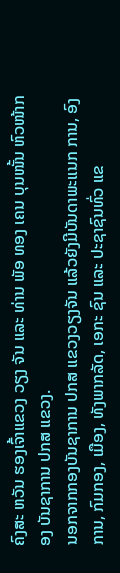ຄົງສະ ຫວັນ ຮອງເຈົ້າແຂວງ ວຽງ ຈັນ ແລະ ທ່ານ ພັອ ທອງ ເຄນ ບຸນໜັ້ນ ຫົວໜ້າກອງ ບັນຊາການ ປກສ ແຂວງ.
ນອກຈາກກອງບັນຊາການ ປກສ ແຂວງວຽງຈັນ ແລ້ວຍັງມີບັນດາພະແນກ ການ, ອົງການ, ກົມກອງ, ເມືອງ, ທັງພາກລັດ, ເອກະ ຊົນ ແລະ ປະຊາຊົນທົ່ວ ແຂ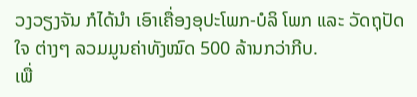ວງວຽງຈັນ ກໍໄດ້ນໍາ ເອົາເຄື່ອງອຸປະໂພກ-ບໍລິ ໂພກ ແລະ ວັດຖຸປັດໃຈ ຕ່າງໆ ລວມມູນຄ່າທັງໝົດ 500 ລ້ານກວ່າກີບ.
ເພື່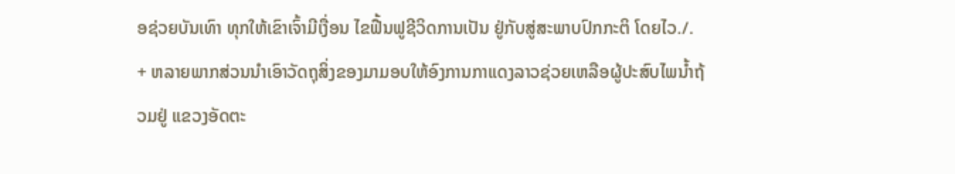ອຊ່ວຍບັນເທົາ ທຸກໃຫ້ເຂົາເຈົ້າມີເງື່ອນ ໄຂຟື້ນຟູຊີວິດການເປັນ ຢູ່ກັບສູ່ສະພາບປົກກະຕິ ໂດຍໄວ./.
+ ຫລາຍພາກສ່ວນນຳເອົາວັດຖຸສິ່ງຂອງມາມອບໃຫ້ອົງການກາແດງລາວຊ່ວຍເຫລືອຜູ້ປະສົບໄພນ້ຳຖ້ວມຢູ່ ແຂວງອັດຕະ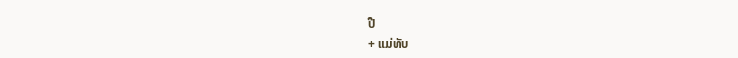ປື
+ ແມ່ທັບ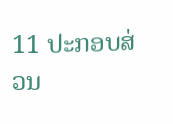11 ປະກອບສ່ວນ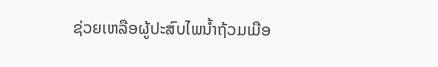ຊ່ວຍເຫລືອຜູ້ປະສົບໄພນ້ຳຖ້ວມເມືອ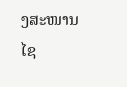ງສະໜານໄຊ